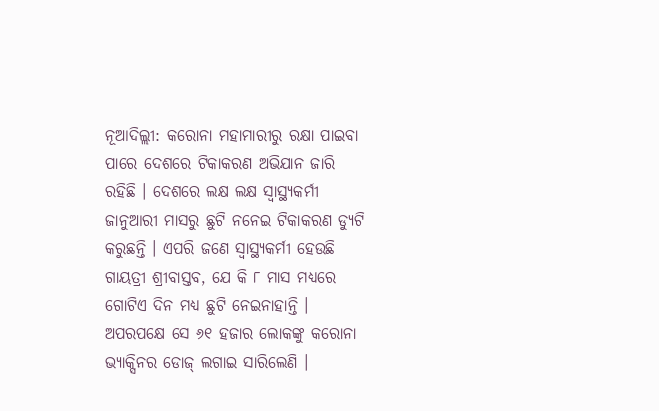ନୂଆଦିଲ୍ଲୀ: କରୋନା ମହାମାରୀରୁ ରକ୍ଷା ପାଇବା ପାରେ ଦେଶରେ ଟିକାକରଣ ଅଭିଯାନ ଜାରି ରହିଛି । ଦେଶରେ ଲକ୍ଷ ଲକ୍ଷ ସ୍ୱାସ୍ଥ୍ୟକର୍ମୀ ଜାନୁଆରୀ ମାସରୁ ଛୁଟି ନନେଇ ଟିକାକରଣ ଡ୍ୟୁଟି କରୁଛନ୍ତି । ଏପରି ଜଣେ ସ୍ୱାସ୍ଥ୍ୟକର୍ମୀ ହେଉଛି ଗାୟତ୍ରୀ ଶ୍ରୀବାସ୍ତବ, ଯେ କି ୮ ମାସ ମଧ୍ୟରେ ଗୋଟିଏ ଦିନ ମଧ୍ୟ ଛୁଟି ନେଇନାହାନ୍ତି । ଅପରପକ୍ଷେ ସେ ୬୧ ହଜାର ଲୋକଙ୍କୁ କରୋନା ଭ୍ୟାକ୍ସିନର ଡୋଜ୍ ଲଗାଇ ସାରିଲେଣି ।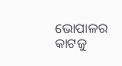ଭୋପାଳର କାଟଜୁ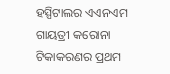ହସ୍ପିଟାଲର ଏଏନଏମ ଗାୟତ୍ରୀ କରୋନା ଟିକାକରଣର ପ୍ରଥମ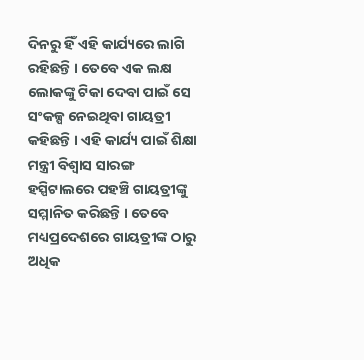ଦିନରୁ ହିଁ ଏହି କାର୍ଯ୍ୟରେ ଲାଗି ରହିଛନ୍ତି । ତେବେ ଏକ ଲକ୍ଷ ଲୋକଙ୍କୁ ଟିକା ଦେବା ପାଇଁ ସେ ସଂକଳ୍ପ ନେଇଥିବା ଗାୟତ୍ରୀ କହିଛନ୍ତି । ଏହି କାର୍ଯ୍ୟ ପାଇଁ ଶିକ୍ଷା ମନ୍ତ୍ରୀ ବିଶ୍ୱାସ ସାରଙ୍ଗ ହସ୍ପିଟାଲରେ ପହଞ୍ଚି ଗାୟତ୍ରୀଙ୍କୁ ସମ୍ମାନିତ କରିଛନ୍ତି । ତେବେ ମଧ୍ୟପ୍ରଦେଶରେ ଗାୟତ୍ରୀଙ୍କ ଠାରୁ ଅଧିକ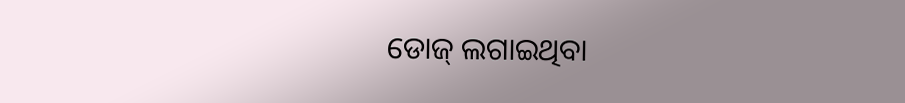ଡୋଜ୍ ଲଗାଇଥିବା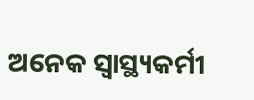ଅନେକ ସ୍ୱାସ୍ଥ୍ୟକର୍ମୀ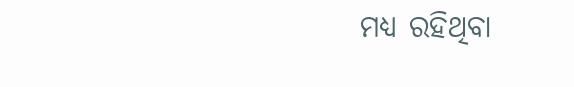ମଧ୍ୟ ରହିଥିବା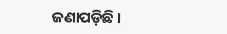ଜଣାପଡ଼ିଛି ।